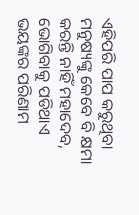ଏହିପରି ପାପ କରୁଥିବା ମନୁଷ୍ୟଙ୍କୁ କେବେ ବି କ୍ଷମା କରନ୍ତି ନାହିଁ ମହାଦେବ, ଭୋଗିବାକୁ ପଡିଥାଏ ଭୟଙ୍କର ପରିଣାମ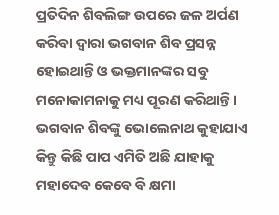ପ୍ରତିଦିନ ଶିବଲିଙ୍ଗ ଉପରେ ଜଳ ଅର୍ପଣ କରିବା ଦ୍ଵାରା ଭଗବାନ ଶିବ ପ୍ରସନ୍ନ ହୋଇଥାନ୍ତି ଓ ଭକ୍ତମାନଙ୍କର ସବୁ ମନୋକାମନାକୁ ମଧ୍ୟ ପୂରଣ କରିଥାନ୍ତି । ଭଗବାନ ଶିବଙ୍କୁ ଭୋଲେନାଥ କୁହାଯାଏ କିନ୍ତୁ କିଛି ପାପ ଏମିତି ଅଛି ଯାହାକୁ ମହାଦେବ କେବେ ବି କ୍ଷମା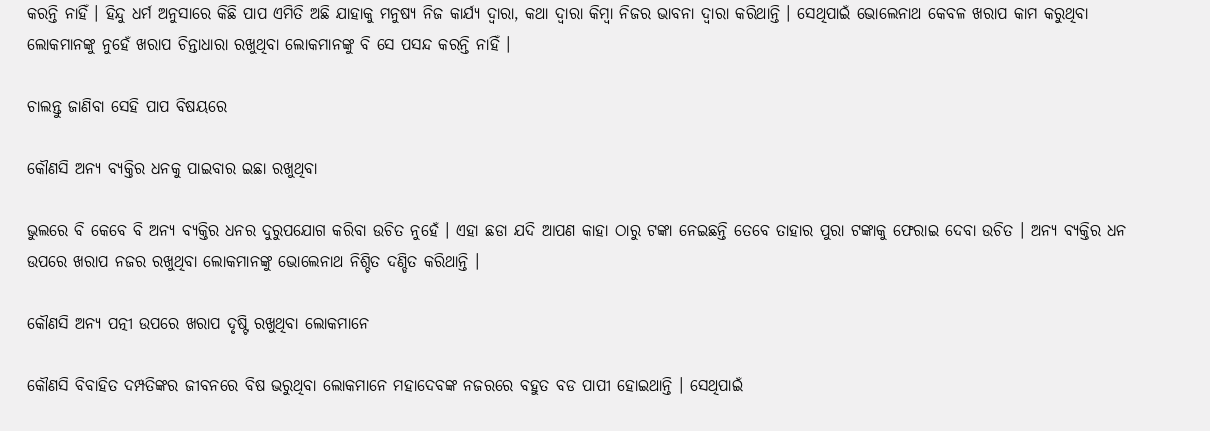କରନ୍ତି ନାହିଁ । ହିନ୍ଦୁ ଧର୍ମ ଅନୁସାରେ କିଛି ପାପ ଏମିତି ଅଛି ଯାହାକୁ ମନୁଷ୍ୟ ନିଜ କାର୍ଯ୍ୟ ଦ୍ଵାରା, କଥା ଦ୍ଵାରା କିମ୍ବା ନିଜର ଭାବନା ଦ୍ଵାରା କରିଥାନ୍ତି । ସେଥିପାଇଁ ଭୋଲେନାଥ କେବଳ ଖରାପ କାମ କରୁଥିବା ଲୋକମାନଙ୍କୁ ନୁହେଁ ଖରାପ ଚିନ୍ତାଧାରା ରଖୁଥିବା ଲୋକମାନଙ୍କୁ ବି ସେ ପସନ୍ଦ କରନ୍ତି ନାହିଁ ।

ଚାଲନ୍ତୁ ଜାଣିବା ସେହି ପାପ ବିଷୟରେ

କୌଣସି ଅନ୍ୟ ବ୍ୟକ୍ତିର ଧନକୁ ପାଇବାର ଇଛା ରଖୁଥିବା

ଭୁଲରେ ବି କେବେ ବି ଅନ୍ୟ ବ୍ୟକ୍ତିର ଧନର ଦୁରୁପଯୋଗ କରିବା ଉଚିତ ନୁହେଁ । ଏହା ଛଡା ଯଦି ଆପଣ କାହା ଠାରୁ ଟଙ୍କା ନେଇଛନ୍ତି ତେବେ ତାହାର ପୁରା ଟଙ୍କାକୁ ଫେରାଇ ଦେବା ଉଚିତ । ଅନ୍ୟ ବ୍ୟକ୍ତିର ଧନ ଉପରେ ଖରାପ ନଜର ରଖୁଥିବା ଲୋକମାନଙ୍କୁ ଭୋଲେନାଥ ନିଶ୍ଚିତ ଦଣ୍ଡିତ କରିଥାନ୍ତି ।

କୌଣସି ଅନ୍ୟ ପତ୍ନୀ ଉପରେ ଖରାପ ଦୃଷ୍ଟି ରଖୁଥିବା ଲୋକମାନେ

କୌଣସି ବିବାହିତ ଦମ୍ପତିଙ୍କର ଜୀବନରେ ବିଷ ଭରୁଥିବା ଲୋକମାନେ ମହାଦେବଙ୍କ ନଜରରେ ବହୁତ ବଡ ପାପୀ ହୋଇଥାନ୍ତି । ସେଥିପାଇଁ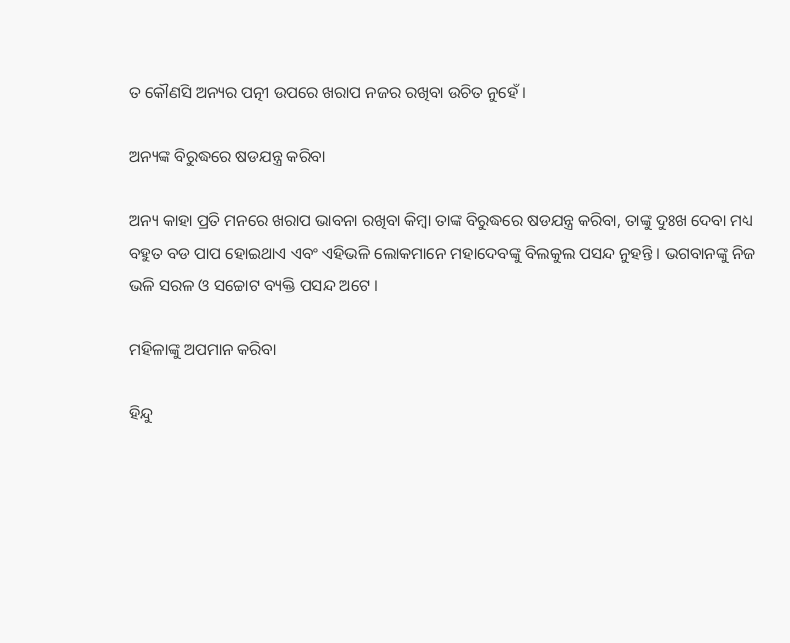ତ କୌଣସି ଅନ୍ୟର ପତ୍ନୀ ଉପରେ ଖରାପ ନଜର ରଖିବା ଉଚିତ ନୁହେଁ ।

ଅନ୍ୟଙ୍କ ବିରୁଦ୍ଧରେ ଷଡଯନ୍ତ୍ର କରିବା

ଅନ୍ୟ କାହା ପ୍ରତି ମନରେ ଖରାପ ଭାବନା ରଖିବା କିମ୍ବା ତାଙ୍କ ବିରୁଦ୍ଧରେ ଷଡଯନ୍ତ୍ର କରିବା, ତାଙ୍କୁ ଦୁଃଖ ଦେବା ମଧ୍ୟ ବହୁତ ବଡ ପାପ ହୋଇଥାଏ ଏବଂ ଏହିଭଳି ଲୋକମାନେ ମହାଦେବଙ୍କୁ ବିଲକୁଲ ପସନ୍ଦ ନୁହନ୍ତି । ଭଗବାନଙ୍କୁ ନିଜ ଭଳି ସରଳ ଓ ସଚ୍ଚୋଟ ବ୍ୟକ୍ତି ପସନ୍ଦ ଅଟେ ।

ମହିଳାଙ୍କୁ ଅପମାନ କରିବା

ହିନ୍ଦୁ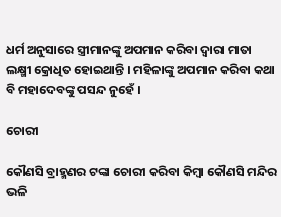ଧର୍ମ ଅନୁସାରେ ସ୍ତ୍ରୀମାନଙ୍କୁ ଅପମାନ କରିବା ଦ୍ଵାରା ମାତା ଲକ୍ଷ୍ମୀ କ୍ରୋଧିତ ହୋଇଥାନ୍ତି । ମହିଳାଙ୍କୁ ଅପମାନ କରିବା କଥା ବି ମହାଦେବଙ୍କୁ ପସନ୍ଦ ନୁହେଁ ।

ଚୋରୀ

କୌଣସି ବ୍ରାହ୍ମଣର ଟଙ୍କା ଚୋରୀ କରିବା କିମ୍ବା କୌଣସି ମନ୍ଦିର ଭଳି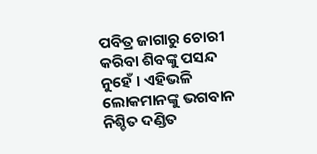ପବିତ୍ର ଜାଗାରୁ ଚୋରୀ କରିବା ଶିବଙ୍କୁ ପସନ୍ଦ ନୁହେଁ । ଏହିଭଳି ଲୋକମାନଙ୍କୁ ଭଗବାନ ନିଶ୍ଚିତ ଦଣ୍ଡିତ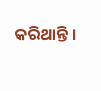କରିଥାନ୍ତି ।